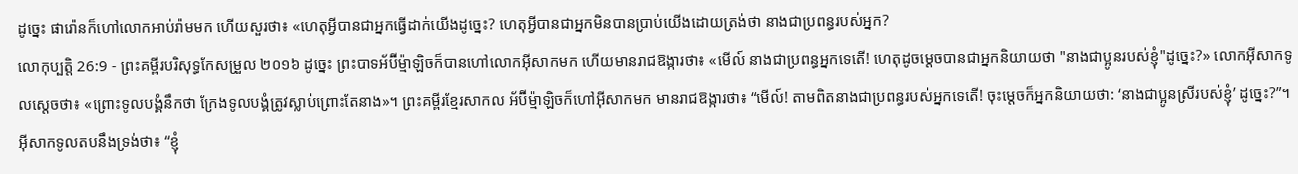ដូច្នេះ ផារ៉ោនក៏ហៅលោកអាប់រ៉ាមមក ហើយសួរថា៖ «ហេតុអ្វីបានជាអ្នកធ្វើដាក់យើងដូច្នេះ? ហេតុអ្វីបានជាអ្នកមិនបានប្រាប់យើងដោយត្រង់ថា នាងជាប្រពន្ធរបស់អ្នក?
លោកុប្បត្តិ 26:9 - ព្រះគម្ពីរបរិសុទ្ធកែសម្រួល ២០១៦ ដូច្នេះ ព្រះបាទអ័ប៊ីម៉្មាឡិចក៏បានហៅលោកអ៊ីសាកមក ហើយមានរាជឱង្ការថា៖ «មើល៍ នាងជាប្រពន្ធអ្នកទេតើ! ហេតុដូចម្តេចបានជាអ្នកនិយាយថា "នាងជាប្អូនរបស់ខ្ញុំ"ដូច្នេះ?» លោកអ៊ីសាកទូលស្ដេចថា៖ «ព្រោះទូលបង្គំនឹកថា ក្រែងទូលបង្គំត្រូវស្លាប់ព្រោះតែនាង»។ ព្រះគម្ពីរខ្មែរសាកល អ័ប៊ីម្ម៉ាឡិចក៏ហៅអ៊ីសាកមក មានរាជឱង្ការថា៖ “មើល៍! តាមពិតនាងជាប្រពន្ធរបស់អ្នកទេតើ! ចុះម្ដេចក៏អ្នកនិយាយថា: ‘នាងជាប្អូនស្រីរបស់ខ្ញុំ’ ដូច្នេះ?”។ អ៊ីសាកទូលតបនឹងទ្រង់ថា៖ “ខ្ញុំ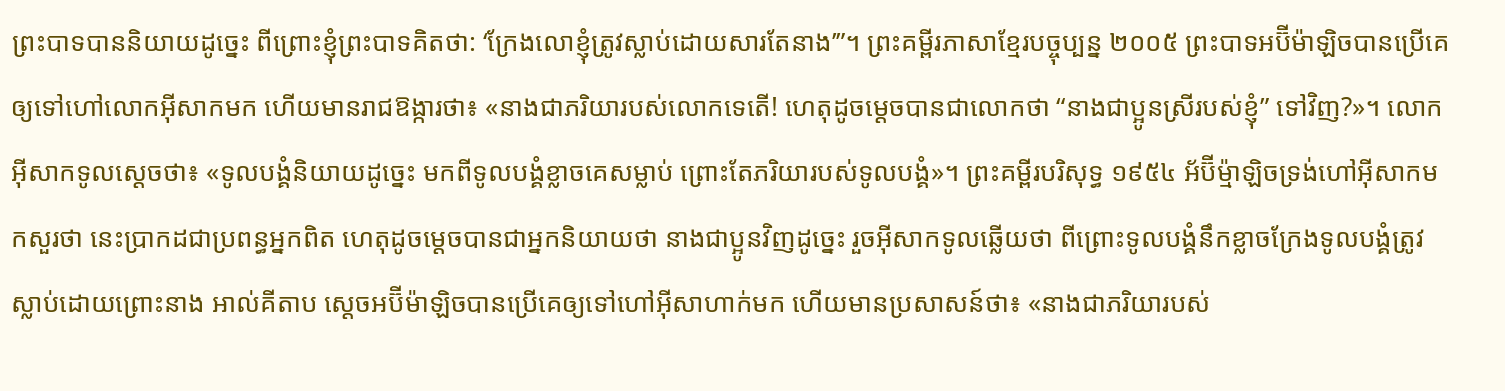ព្រះបាទបាននិយាយដូច្នេះ ពីព្រោះខ្ញុំព្រះបាទគិតថា: ‘ក្រែងលោខ្ញុំត្រូវស្លាប់ដោយសារតែនាង’”។ ព្រះគម្ពីរភាសាខ្មែរបច្ចុប្បន្ន ២០០៥ ព្រះបាទអប៊ីម៉ាឡិចបានប្រើគេឲ្យទៅហៅលោកអ៊ីសាកមក ហើយមានរាជឱង្ការថា៖ «នាងជាភរិយារបស់លោកទេតើ! ហេតុដូចម្ដេចបានជាលោកថា “នាងជាប្អូនស្រីរបស់ខ្ញុំ” ទៅវិញ?»។ លោកអ៊ីសាកទូលស្ដេចថា៖ «ទូលបង្គំនិយាយដូច្នេះ មកពីទូលបង្គំខ្លាចគេសម្លាប់ ព្រោះតែភរិយារបស់ទូលបង្គំ»។ ព្រះគម្ពីរបរិសុទ្ធ ១៩៥៤ អ័ប៊ីម៉្មាឡិចទ្រង់ហៅអ៊ីសាកមកសួរថា នេះប្រាកដជាប្រពន្ធអ្នកពិត ហេតុដូចម្តេចបានជាអ្នកនិយាយថា នាងជាប្អូនវិញដូច្នេះ រួចអ៊ីសាកទូលឆ្លើយថា ពីព្រោះទូលបង្គំនឹកខ្លាចក្រែងទូលបង្គំត្រូវស្លាប់ដោយព្រោះនាង អាល់គីតាប ស្តេចអប៊ីម៉ាឡិចបានប្រើគេឲ្យទៅហៅអ៊ីសាហាក់មក ហើយមានប្រសាសន៍ថា៖ «នាងជាភរិយារបស់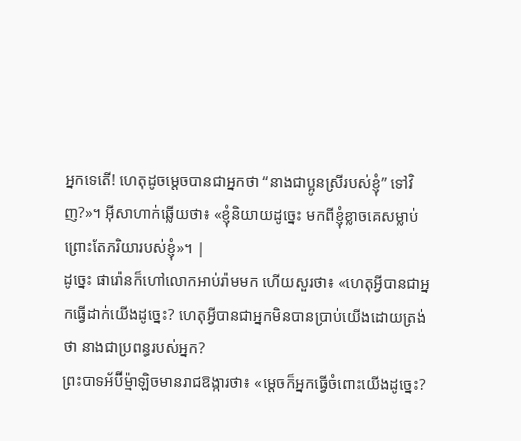អ្នកទេតើ! ហេតុដូចម្តេចបានជាអ្នកថា “នាងជាប្អូនស្រីរបស់ខ្ញុំ” ទៅវិញ?»។ អ៊ីសាហាក់ឆ្លើយថា៖ «ខ្ញុំនិយាយដូច្នេះ មកពីខ្ញុំខ្លាចគេសម្លាប់ ព្រោះតែភរិយារបស់ខ្ញុំ»។ |
ដូច្នេះ ផារ៉ោនក៏ហៅលោកអាប់រ៉ាមមក ហើយសួរថា៖ «ហេតុអ្វីបានជាអ្នកធ្វើដាក់យើងដូច្នេះ? ហេតុអ្វីបានជាអ្នកមិនបានប្រាប់យើងដោយត្រង់ថា នាងជាប្រពន្ធរបស់អ្នក?
ព្រះបាទអ័ប៊ីម៉្មាឡិចមានរាជឱង្ការថា៖ «ម្តេចក៏អ្នកធ្វើចំពោះយើងដូច្នេះ?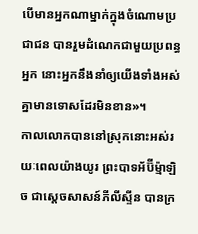បើមានអ្នកណាម្នាក់ក្នុងចំណោមប្រជាជន បានរួមដំណេកជាមួយប្រពន្ធអ្នក នោះអ្នកនឹងនាំឲ្យយើងទាំងអស់គ្នាមានទោសដែរមិនខាន»។
កាលលោកបាននៅស្រុកនោះអស់រយៈពេលយ៉ាងយូរ ព្រះបាទអ័ប៊ីម៉្មាឡិច ជាស្តេចសាសន៍ភីលីស្ទីន បានក្រ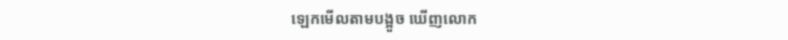ឡេកមើលតាមបង្អួច ឃើញលោក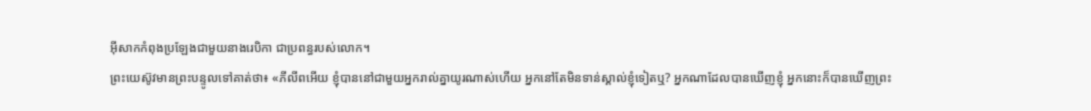អ៊ីសាកកំពុងប្រឡែងជាមួយនាងរេបិកា ជាប្រពន្ធរបស់លោក។
ព្រះយេស៊ូវមានព្រះបន្ទូលទៅគាត់ថា៖ «ភីលីពអើយ ខ្ញុំបាននៅជាមួយអ្នករាល់គ្នាយូរណាស់ហើយ អ្នកនៅតែមិនទាន់ស្គាល់ខ្ញុំទៀតឬ? អ្នកណាដែលបានឃើញខ្ញុំ អ្នកនោះក៏បានឃើញព្រះ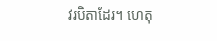វរបិតាដែរ។ ហេតុ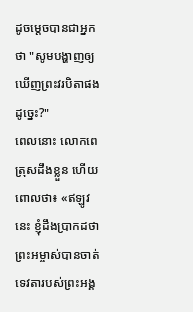ដូចម្តេចបានជាអ្នកថា "សូមបង្ហាញឲ្យឃើញព្រះវរបិតាផងដូច្នេះ?"
ពេលនោះ លោកពេត្រុសដឹងខ្លួន ហើយពោលថា៖ «ឥឡូវនេះ ខ្ញុំដឹងប្រាកដថា ព្រះអម្ចាស់បានចាត់ទេវតារបស់ព្រះអង្គ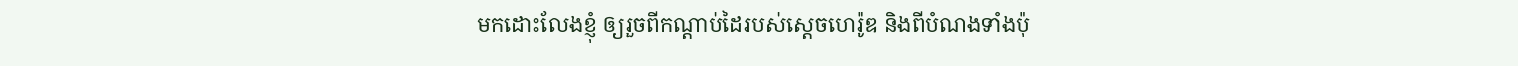មកដោះលែងខ្ញុំ ឲ្យរួចពីកណ្តាប់ដៃរបស់ស្តេចហេរ៉ូឌ និងពីបំណងទាំងប៉ុ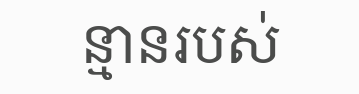ន្មានរបស់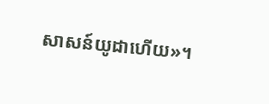សាសន៍យូដាហើយ»។